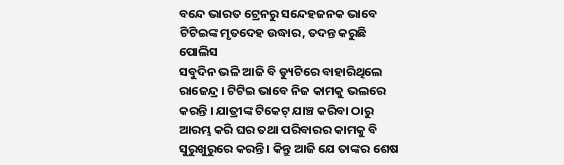ବନ୍ଦେ ଭାରତ ଟ୍ରେନରୁ ସନ୍ଦେହଜନକ ଭାବେ ଟିଟିଇଙ୍କ ମୃତଦେହ ଉଦ୍ଧାର, ତଦନ୍ତ କରୁଛି ପୋଲିସ
ସବୁଦିନ ଭଳି ଆଜି ବି ଡ୍ୟୁଟିରେ ବାହାରିଥିଲେ ରାଜେନ୍ଦ୍ର । ଟିଟିଇ ଭାବେ ନିଜ କାମକୁ ଭଲରେ କରନ୍ତି । ଯାତ୍ରୀଙ୍କ ଟିକେଟ୍ ଯାଞ୍ଚ କରିବା ଠାରୁ ଆରମ୍ଭ କରି ଘର ତଥା ପରିବାରର କାମକୁ ବି ସୁରୁଖୁରୁରେ କରନ୍ତି । କିନ୍ତୁ ଆଜି ଯେ ତାଙ୍କର ଶେଷ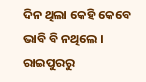ଦିନ ଥିଲା କେହି କେବେ ଭାବି ବି ନଥିଲେ । ରାଇପୁରରୁ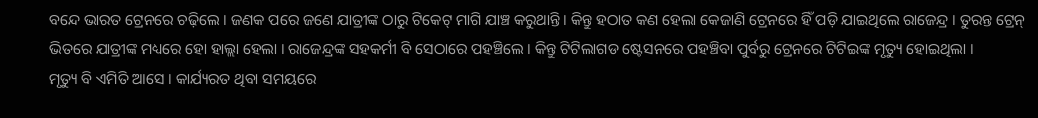ବନ୍ଦେ ଭାରତ ଟ୍ରେନରେ ଚଢ଼ିଲେ । ଜଣକ ପରେ ଜଣେ ଯାତ୍ରୀଙ୍କ ଠାରୁ ଟିକେଟ୍ ମାଗି ଯାଞ୍ଚ କରୁଥାନ୍ତି । କିନ୍ତୁ ହଠାତ କଣ ହେଲା କେଜାଣି ଟ୍ରେନରେ ହିଁ ପଡ଼ି ଯାଇଥିଲେ ରାଜେନ୍ଦ୍ର । ତୁରନ୍ତ ଟ୍ରେନ୍ ଭିତରେ ଯାତ୍ରୀଙ୍କ ମଧ୍ୟରେ ହୋ ହାଲ୍ଲା ହେଲା । ରାଜେନ୍ଦ୍ରଙ୍କ ସହକର୍ମୀ ବି ସେଠାରେ ପହଞ୍ଚିଲେ । କିନ୍ତୁ ଟିଟିଲାଗଡ ଷ୍ଟେସନରେ ପହଞ୍ଚିବା ପୁର୍ବରୁ ଟ୍ରେନରେ ଟିଟିଇଙ୍କ ମୃତ୍ୟୁ ହୋଇଥିଲା ।
ମୃତ୍ୟୁ ବି ଏମିତି ଆସେ । କାର୍ଯ୍ୟରତ ଥିବା ସମୟରେ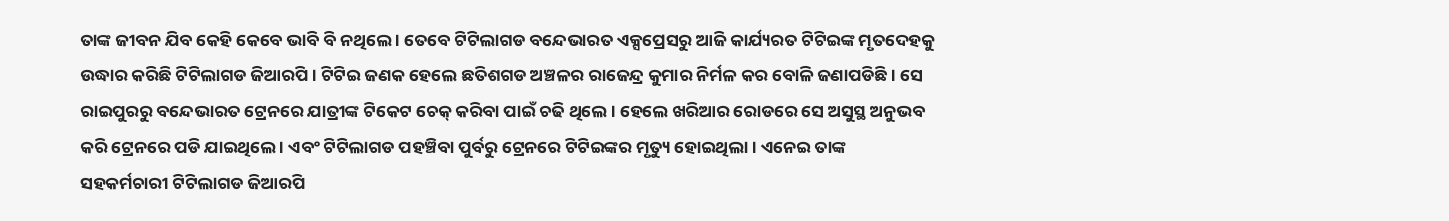ତାଙ୍କ ଜୀବନ ଯିବ କେହି କେବେ ଭାବି ବି ନଥିଲେ । ତେବେ ଟିଟିଲାଗଡ ବନ୍ଦେଭାରତ ଏକ୍ସପ୍ରେସରୁ ଆଜି କାର୍ଯ୍ୟରତ ଟିଟିଇଙ୍କ ମୃତଦେହକୁ ଉଦ୍ଧାର କରିଛି ଟିଟିଲାଗଡ ଜିଆରପି । ଟିଟିଇ ଜଣକ ହେଲେ ଛତିଶଗଡ ଅଞ୍ଚଳର ରାଜେନ୍ଦ୍ର କୁମାର ନିର୍ମଳ କର ବୋଳି ଜଣାପଡିଛି । ସେ ରାଇପୁରରୁ ବନ୍ଦେଭାରତ ଟ୍ରେନରେ ଯାତ୍ରୀଙ୍କ ଟିକେଟ ଚେକ୍ କରିବା ପାଇଁ ଚଢି ଥିଲେ । ହେଲେ ଖରିଆର ରୋଡରେ ସେ ଅସୁସ୍ଥ ଅନୁଭବ କରି ଟ୍ରେନରେ ପଡି ଯାଇଥିଲେ । ଏବଂ ଟିଟିଲାଗଡ ପହଞ୍ଚିବା ପୁର୍ବରୁ ଟ୍ରେନରେ ଟିଟିଇଙ୍କର ମୃତ୍ୟୁ ହୋଇଥିଲା । ଏନେଇ ତାଙ୍କ ସହକର୍ମଚାରୀ ଟିଟିଲାଗଡ ଜିଆରପି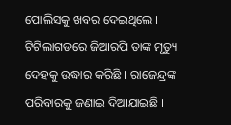ପୋଲିସକୁ ଖବର ଦେଇଥିଲେ । ଟିଟିଲାଗଡରେ ଜିଆରପି ତାଙ୍କ ମୃତ୍ୟୁ ଦେହକୁ ଉଦ୍ଧାର କରିଛି । ରାଜେନ୍ଦ୍ରଙ୍କ ପରିବାରକୁ ଜଣାଇ ଦିଆଯାଇଛି ।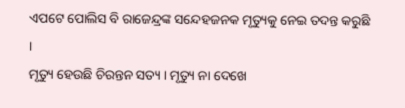ଏପଟେ ପୋଲିସ ବି ରାଜେନ୍ଦ୍ରଙ୍କ ସନ୍ଦେହଜନକ ମୃତ୍ୟୁକୁ ନେଇ ତଦନ୍ତ କରୁଛି ।
ମୃତ୍ୟୁ ହେଉଛି ଚିରନ୍ତନ ସତ୍ୟ । ମୃତ୍ୟୁ ନା ଦେଖେ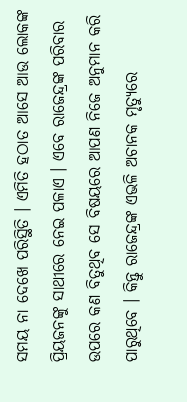ସମୟ ନା ଦେଖେ ପରିସ୍ଥିତି । ଏମିତି ହଠାତ ଆସେ ଆଉ ଲୋକଙ୍କ ପ୍ରିୟଜନଙ୍କୁ ସାଥୀରେ ନେଇ ପଳାଏ । ଏବେ ରାଜେନ୍ଦ୍ରଙ୍କ ପରିବାର ଉପରେ କଣ ବିତୁଥିବ ସେ ବିଷୟରେ ଆପଣ ନିଜେ ଅନୁମାନ କରି ପାରୁଥିବେ । କିନ୍ତୁ ରାଜେନ୍ଦ୍ରଙ୍କ ଏଭଳି ଅଚାନକ ମୃତ୍ୟୁରେ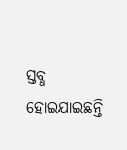ସ୍ତବ୍ଧ ହୋଇଯାଇଛନ୍ତି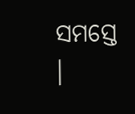ସମସ୍ତେ ।